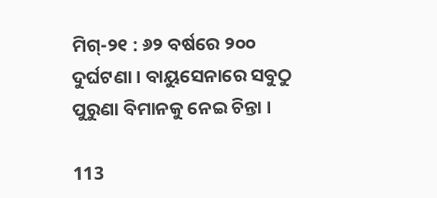ମିଗ୍-୨୧ : ୬୨ ବର୍ଷରେ ୨୦୦ ଦୁର୍ଘଟଣା । ବାୟୁସେନାରେ ସବୁଠୁ ପୁରୁଣା ବିମାନକୁ ନେଇ ଚିନ୍ତା ।

113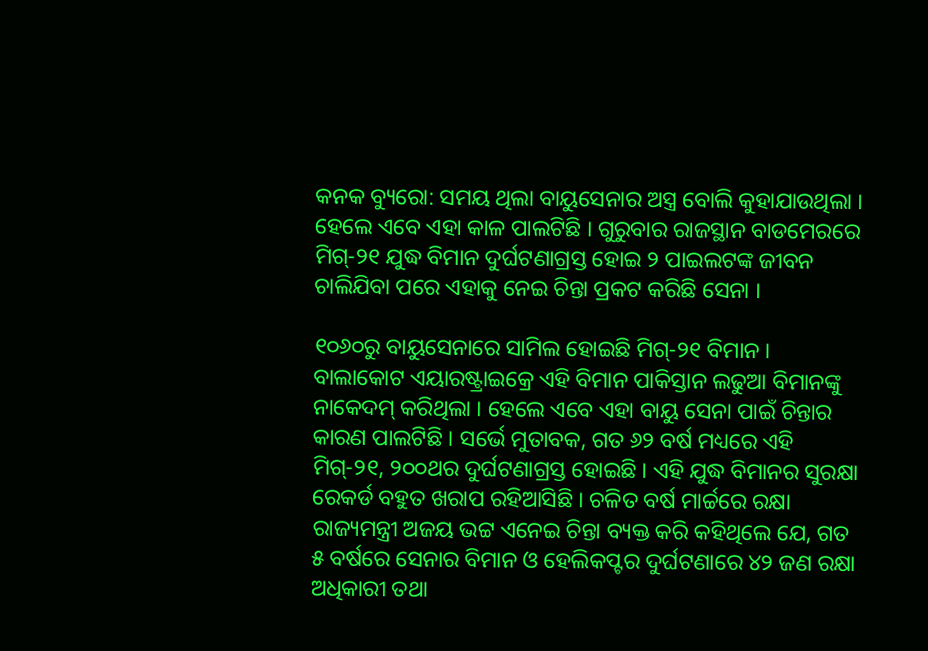କନକ ବ୍ୟୁରୋ: ସମୟ ଥିଲା ବାୟୁସେନାର ଅସ୍ତ୍ର ବୋଲି କୁହାଯାଉଥିଲା । ହେଲେ ଏବେ ଏହା କାଳ ପାଲଟିଛି । ଗୁରୁବାର ରାଜସ୍ଥାନ ବାଡମେରରେ ମିଗ୍-୨୧ ଯୁଦ୍ଧ ବିମାନ ଦୁର୍ଘଟଣାଗ୍ରସ୍ତ ହୋଇ ୨ ପାଇଲଟଙ୍କ ଜୀବନ ଚାଲିଯିବା ପରେ ଏହାକୁ ନେଇ ଚିନ୍ତା ପ୍ରକଟ କରିଛି ସେନା ।

୧୦୬୦ରୁ ବାୟୁସେନାରେ ସାମିଲ ହୋଇଛି ମିଗ୍-୨୧ ବିମାନ । ବାଲାକୋଟ ଏୟାରଷ୍ଟ୍ରାଇକ୍ରେ ଏହି ବିମାନ ପାକିସ୍ତାନ ଲଢୁଆ ବିମାନଙ୍କୁ ନାକେଦମ୍ କରିଥିଲା । ହେଲେ ଏବେ ଏହା ବାୟୁ ସେନା ପାଇଁ ଚିନ୍ତାର କାରଣ ପାଲଟିଛି । ସର୍ଭେ ମୁତାବକ, ଗତ ୬୨ ବର୍ଷ ମଧ୍ୟରେ ଏହି ମିଗ୍-୨୧, ୨୦୦ଥର ଦୁର୍ଘଟଣାଗ୍ରସ୍ତ ହୋଇଛି । ଏହି ଯୁଦ୍ଧ ବିମାନର ସୁରକ୍ଷା ରେକର୍ଡ ବହୁତ ଖରାପ ରହିଆସିଛି । ଚଳିତ ବର୍ଷ ମାର୍ଚ୍ଚରେ ରକ୍ଷା ରାଜ୍ୟମନ୍ତ୍ରୀ ଅଜୟ ଭଟ୍ଟ ଏନେଇ ଚିନ୍ତା ବ୍ୟକ୍ତ କରି କହିଥିଲେ ଯେ, ଗତ ୫ ବର୍ଷରେ ସେନାର ବିମାନ ଓ ହେଲିକପ୍ଟର ଦୁର୍ଘଟଣାରେ ୪୨ ଜଣ ରକ୍ଷା ଅଧିକାରୀ ତଥା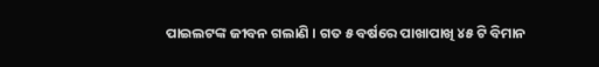ପାଇଲଟଙ୍କ ଜୀବନ ଗଲାଣି । ଗତ ୫ ବର୍ଷରେ ପାଖାପାଖି ୪୫ ଟି ବିମାନ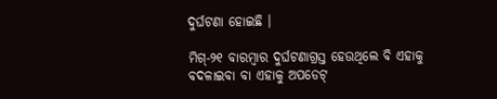ଦୁର୍ଘଟଣା ହୋଇଛି ।

ମିଗ୍-୨୧ ବାରମ୍ବାର ଦୁର୍ଘଟଣାଗ୍ରସ୍ତ ହେଉଥିଲେ ବି ଏହାକୁ ବଦଳାଇବା ବା ଏହାକୁ ଅପଡେଟ୍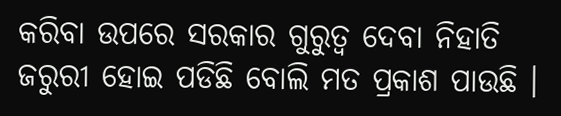କରିବା ଉପରେ ସରକାର ଗୁରୁତ୍ୱ ଦେବା ନିହାତି ଜରୁରୀ ହୋଇ ପଡିଛି ବୋଲି ମତ ପ୍ରକାଶ ପାଉଛି ।